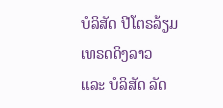ບໍລິສັດ ປີໂຕຣລ້ຽມເທຣດດິງລາວ ແລະ ບໍລິສັດ ລັດ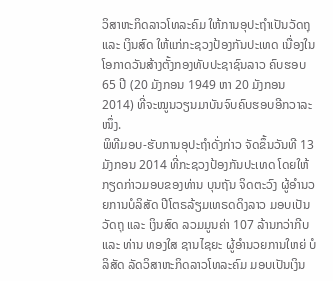ວິສາຫະກິດລາວໂທລະຄົມ ໃຫ້ການອຸປະຖຳເປັນວັດຖຸ ແລະ ເງິນສົດ ໃຫ້ແກ່ກະຊວງປ້ອງກັນປະເທດ ເນື່ອງໃນໂອກາດວັນສ້າງຕັ້ງກອງທັບປະຊາຊົນລາວ ຄົບຮອບ 65 ປີ (20 ມັງກອນ 1949 ຫາ 20 ມັງກອນ 2014) ທີ່ຈະໝູນວຽນມາບັນຈົບຄົບຮອບອີກວາລະໜຶ່ງ.
ພິທີມອບ-ຮັບການອຸປະຖຳດັ່ງກ່າວ ຈັດຂຶ້ນວັນທີ 13 ມັງກອນ 2014 ທີ່ກະຊວງປ້ອງກັນປະເທດ ໂດຍໃຫ້ກຽດກ່າວມອບຂອງທ່ານ ບຸນຖັນ ຈິດຕະວົງ ຜູ້ອຳນວຍການບໍລິສັດ ປີໂຕຣລ້ຽມເທຣດດິງລາວ ມອບເປັນວັດຖຸ ແລະ ເງິນສົດ ລວມມູນຄ່າ 107 ລ້ານກວ່າກີບ ແລະ ທ່ານ ທອງໃສ ຊານໄຊຍະ ຜູ້ອຳນວຍການໃຫຍ່ ບໍລິສັດ ລັດວິສາຫະກິດລາວໂທລະຄົມ ມອບເປັນເງິນ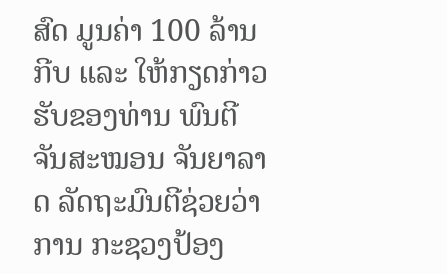ສົດ ມູນຄ່າ 100 ລ້ານກີບ ແລະ ໃຫ້ກຽດກ່າວຮັບຂອງທ່ານ ພົນຕີ ຈັນສະໝອນ ຈັນຍາລາດ ລັດຖະມົນຕີຊ່ວຍວ່າການ ກະຊວງປ້ອງ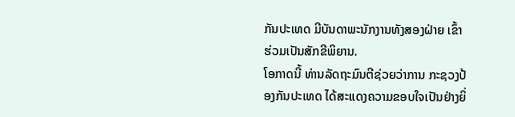ກັນປະເທດ ມີບັນດາພະນັກງານທັງສອງຝ່າຍ ເຂົ້າຮ່ວມເປັນສັກຂີພິຍານ.
ໂອກາດນີ້ ທ່ານລັດຖະມົນຕີຊ່ວຍວ່າການ ກະຊວງປ້ອງກັນປະເທດ ໄດ້ສະແດງຄວາມຂອບໃຈເປັນຢ່າງຍິ່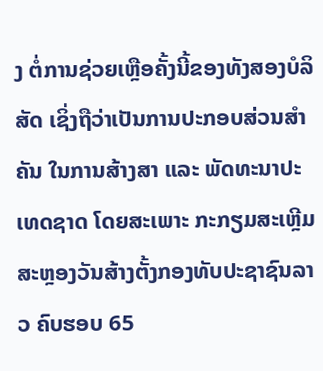ງ ຕໍ່ການຊ່ວຍເຫຼືອຄັ້ງນີ້ຂອງທັງສອງບໍລິສັດ ເຊິ່ງຖືວ່າເປັນການປະກອບສ່ວນສຳຄັນ ໃນການສ້າງສາ ແລະ ພັດທະນາປະເທດຊາດ ໂດຍສະເພາະ ກະກຽມສະເຫຼີມສະຫຼອງວັນສ້າງຕັ້ງກອງທັບປະຊາຊົນລາວ ຄົບຮອບ 65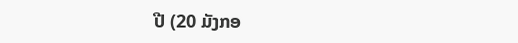ປີ (20 ມັງກອ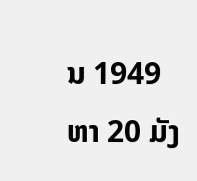ນ 1949 ຫາ 20 ມັງ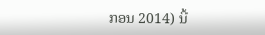ກອນ 2014) ນີ້